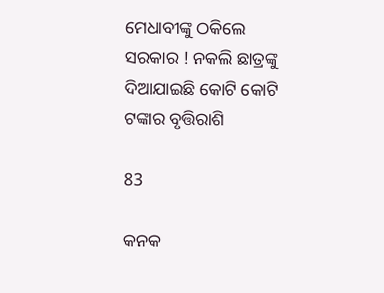ମେଧାବୀଙ୍କୁ ଠକିଲେ ସରକାର ! ନକଲି ଛାତ୍ରଙ୍କୁ ଦିଆଯାଇଛି କୋଟି କୋଟି ଟଙ୍କାର ବୃତ୍ତିରାଶି

83

କନକ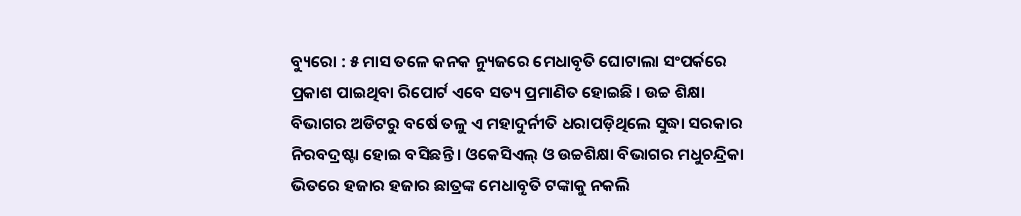ବ୍ୟୁରୋ : ୫ ମାସ ତଳେ କନକ ନ୍ୟୁଜରେ ମେଧାବୃତି ଘୋଟାଲା ସଂପର୍କରେ ପ୍ରକାଶ ପାଇଥିବା ରିପୋର୍ଟ ଏବେ ସତ୍ୟ ପ୍ରମାଣିତ ହୋଇଛି । ଉଚ୍ଚ ଶିକ୍ଷା ବିଭାଗର ଅଡିଟରୁ ବର୍ଷେ ତଳୁ ଏ ମହାଦୁର୍ନୀତି ଧରାପଡ଼ିଥିଲେ ସୁଦ୍ଧା ସରକାର ନିରବଦ୍ରଷ୍ଟା ହୋଇ ବସିଛନ୍ତି । ଓକେସିଏଲ୍ ଓ ଉଚ୍ଚଶିକ୍ଷା ବିଭାଗର ମଧୁଚନ୍ଦ୍ରିକା ଭିତରେ ହଜାର ହଜାର ଛାତ୍ରଙ୍କ ମେଧାବୃତି ଟଙ୍କାକୁ ନକଲି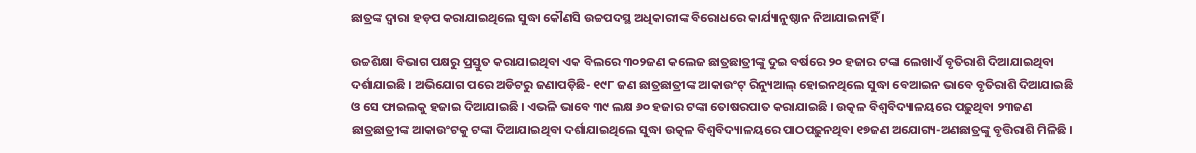ଛାତ୍ରଙ୍କ ଦ୍ୱାରା ହଡ଼ପ କରାଯାଇଥିଲେ ସୁଦ୍ଧା କୌଣସି ଉଚ୍ଚପଦସ୍ଥ ଅଧିକାରୀଙ୍କ ବିରୋଧରେ କାର୍ଯ୍ୟାନୁଷ୍ଠାନ ନିଆଯାଇନାହିଁ ।

ଉଚ୍ଚଶିକ୍ଷା ବିଭାଗ ପକ୍ଷରୁ ପ୍ରସ୍ତୁତ କରାଯାଇଥିବା ଏକ ବିଲରେ ୩୦୨ଜଣ କଲେଜ ଛାତ୍ରଛାତ୍ରୀଙ୍କୁ ଦୁଇ ବର୍ଷରେ ୨୦ ହଜାର ଟଙ୍କା ଲେଖାଏଁ ବୃତିରାଶି ଦିଆଯାଇଥିବା ଦର୍ଶାଯାଇଛି । ଅଭିଯୋଗ ପରେ ଅଡିଟରୁ ଜଣାପଡ଼ିଛି- ୧୯୮ ଜଣ ଛାତ୍ରଛାତ୍ରୀଙ୍କ ଆକାଉଂଟ୍ ରିନ୍ୟୁଆଲ୍ ହୋଇନଥିଲେ ସୁଦ୍ଧା ବେଆଇନ ଭାବେ ବୃତିରାଶି ଦିଆଯାଇଛି ଓ ସେ ଫାଇଲକୁ ହଜାଇ ଦିଆଯାଇଛି । ଏଭଳି ଭାବେ ୩୯ ଲକ୍ଷ ୬୦ ହଜାର ଟଙ୍କା ତୋଷରପାତ କରାଯାଇଛି । ଉତ୍କଳ ବିଶ୍ୱବିଦ୍ୟାଳୟରେ ପଢ଼ୁଥିବା ୨୩ଜଣ ଛାତ୍ରଛାତ୍ରୀଙ୍କ ଆକାଉଂଟକୁ ଟଙ୍କା ଦିଆଯାଇଥିବା ଦର୍ଶାଯାଇଥିଲେ ସୁଦ୍ଧା ଉତ୍କଳ ବିଶ୍ୱବିଦ୍ୟାଳୟରେ ପାଠପଢ଼ୁନଥିବା ୧୭ଜଣ ଅଯୋଗ୍ୟ-ଅଣଛାତ୍ରଙ୍କୁ ବୃତ୍ତିରାଶି ମିଳିଛି ।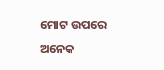ମୋଟ ଉପରେ ଅନେକ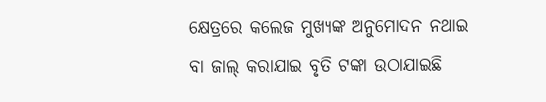କ୍ଷେତ୍ରରେ କଲେଜ ମୁଖ୍ୟଙ୍କ ଅନୁମୋଦନ ନଥାଇ ବା ଜାଲ୍ କରାଯାଇ ବୃତି ଟଙ୍କା ଉଠାଯାଇଛି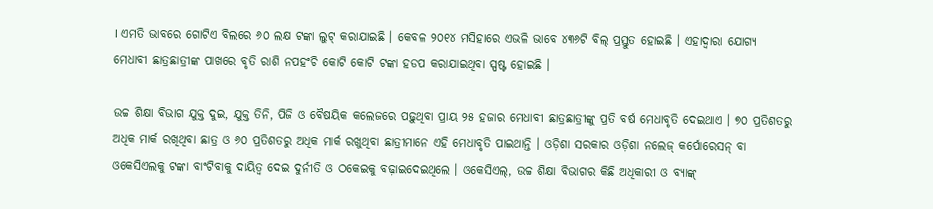। ଏମତି ଭାବରେ ଗୋଟିଏ ବିଲରେ ୬୦ ଲକ୍ଷ ଟଙ୍କା ଲୁଟ୍ କରାଯାଇଛି । କେବଳ ୨୦୧୪ ମସିହାରେ ଏଭଳି ଭାବେ ୪୩୬ଟି ବିଲ୍ ପ୍ରସ୍ତୁତ ହୋଇଛି । ଏହାଦ୍ୱାରା ଯୋଗ୍ୟ ମେଧାବୀ ଛାତ୍ରଛାତ୍ରୀଙ୍କ ପାଖରେ ବୃତି ରାଶି ନପହଂଚି କୋଟି କୋଟି ଟଙ୍କା ହଡପ କରାଯାଇଥିବା ସ୍ପଷ୍ଟ ହୋଇଛି ।

ଉଚ୍ଚ ଶିକ୍ଷା ବିଭାଗ ଯୁକ୍ତ ଦୁଇ, ଯୁକ୍ତ ତିନି, ପିଜି ଓ ବୈଷୟିକ କଲେଜରେ ପଢ଼ୁଥିବା ପ୍ରାୟ ୨୫ ହଜାର ମେଧାବୀ ଛାତ୍ରଛାତ୍ରୀଙ୍କୁ ପ୍ରତି ବର୍ଷ ମେଧାବୃତି ଦେଇଥାଏ । ୭୦ ପ୍ରତିଶତରୁ ଅଧିକ ମାର୍କ ରଖିଥିବା ଛାତ୍ର ଓ ୬୦ ପ୍ରତିଶତରୁ ଅଧିକ ମାର୍କ ରଖୁଥିବା ଛାତ୍ରୀମାନେ ଏହି ମେଧାବୃତି ପାଇଥାନ୍ତି । ଓଡ଼ିଶା ସରକାର ଓଡ଼ିଶା ନଲେଜ୍ କର୍ପୋରେସନ୍ ବା ଓକେସିଏଲକୁ ଟଙ୍କା ବାଂଟିବାକୁ ଦାୟିତ୍ୱ ଦେଇ ଦୁର୍ନୀତି ଓ ଠକେଇକୁ ବଢ଼ାଇଦେଇଥିଲେ । ଓକେସିଏଲ୍, ଉଚ୍ଚ ଶିକ୍ଷା ବିଭାଗର କିଛି ଅଧିକାରୀ ଓ ବ୍ୟାଙ୍କ୍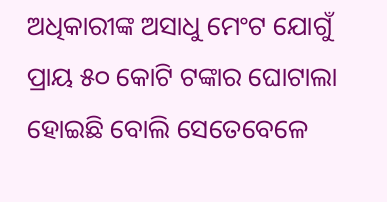ଅଧିକାରୀଙ୍କ ଅସାଧୁ ମେଂଟ ଯୋଗୁଁ ପ୍ରାୟ ୫୦ କୋଟି ଟଙ୍କାର ଘୋଟାଲା ହୋଇଛି ବୋଲି ସେତେବେଳେ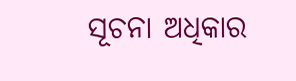ସୂଚନା ଅଧିକାର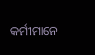କର୍ମୀମାନେ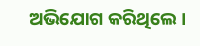ଅଭିଯୋଗ କରିଥିଲେ ।